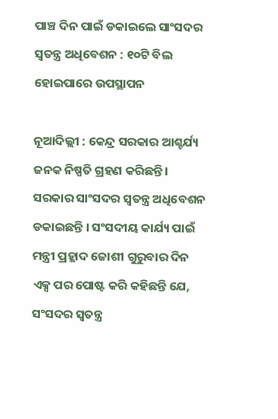ପାଞ୍ଚ ଦିନ ପାଇଁ ଡକାଇଲେ ସାଂସଦର ସ୍ୱତନ୍ତ୍ର ଅଧିବେଶନ : ୧୦ଟି ବିଲ ହୋଇପାରେ ଉପସ୍ଥାପନ

ନୂଆଦିଲ୍ଲୀ : କେନ୍ଦ୍ର ସରକାର ଆଶ୍ଚର୍ଯ୍ୟ ଜନକ ନିଷ୍ପତି ଗ୍ରହଣ କରିଛନ୍ତି । ସରକାର ସାଂସଦର ସ୍ୱତନ୍ତ୍ର ଅଧିବେଶନ ଡକାଇଛନ୍ତି । ସଂସଦୀୟ କାର୍ଯ୍ୟ ପାଇଁ ମନ୍ତ୍ରୀ ପ୍ରହ୍ଲାଦ ଜୋଶୀ ଗୁରୁବାର ଦିନ ଏକ୍ସ ପର ପୋଷ୍ଟ କରି କହିଛନ୍ତି ଯେ, ସଂସଦର ସ୍ୱତନ୍ତ୍ର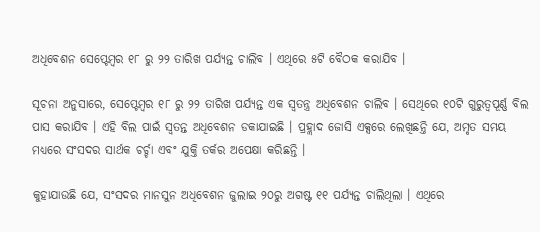ଅଧିବେଶନ ସେପ୍ଟେମ୍ବର ୧୮ ରୁ ୨୨ ତାରିଖ ପର୍ଯ୍ୟନ୍ତ ଚାଲିବ । ଏଥିରେ ୫ଟି ବୈଠକ କରାଯିବ ।

ସୂଚନା ଅନୁସାରେ, ସେପ୍ଟେମ୍ବର ୧୮ ରୁ ୨୨ ତାରିଖ ପର୍ଯ୍ୟନ୍ତ ଏକ ସ୍ୱତନ୍ତ୍ର ଅଧିବେଶନ ଚାଲିବ । ସେଥିରେ ୧୦ଟି ଗୁରୁତ୍ୱପୂର୍ଣ୍ଣ ବିଲ ପାସ କରାଯିବ । ଏହି ବିଲ ପାଇଁ ସ୍ୱତନ୍ତ ଅଧିବେଶନ ଡକାଯାଇଛି । ପ୍ରହ୍ଲାଦ ଜୋସି ଏକ୍ସରେ ଲେଖିଛନ୍ତି ଯେ, ଅମୃତ ସମୟ ମଧ୍ୟରେ ସଂସଦର ସାର୍ଥକ ଚର୍ଚ୍ଚା ଏବଂ ଯୁକ୍ତି ତର୍କର ଅପେକ୍ଷା କରିଛନ୍ତି ।

କୁହାଯାଉଛି ଯେ, ସଂସଦର ମାନସୁନ ଅଧିବେଶନ ଜୁଲାଇ ୨୦ରୁ ଅଗଷ୍ଟ ୧୧ ପର୍ଯ୍ୟନ୍ତ ଚାଲିଥିଲା । ଏଥିରେ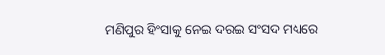ମଣିପୁର ହିଂସାକୁ ନେଇ ଦରଇ ସଂସଦ ମଧ୍ୟରେ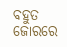ବହୁତ ଜୋରରେ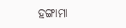ହଙ୍ଗାମା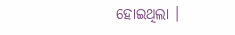ହୋଇଥିଲା ।